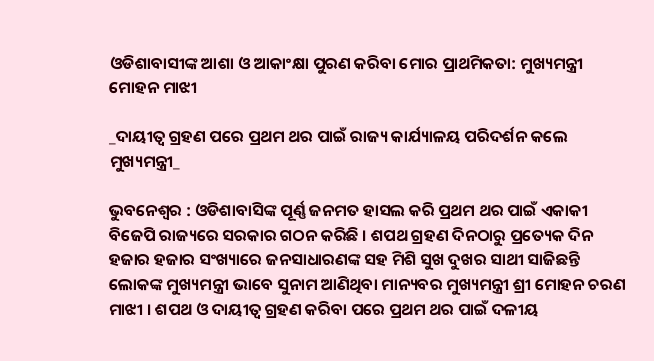ଓଡିଶାବାସୀଙ୍କ ଆଶା ଓ ଆକାଂକ୍ଷା ପୁରଣ କରିବା ମୋର ପ୍ରାଥମିକତା: ମୁଖ୍ୟମନ୍ତ୍ରୀ ମୋହନ ମାଝୀ

_ଦାୟୀତ୍ୱ ଗ୍ରହଣ ପରେ ପ୍ରଥମ ଥର ପାଇଁ ରାଜ୍ୟ କାର୍ଯ୍ୟାଳୟ ପରିଦର୍ଶନ କଲେ ମୁଖ୍ୟମନ୍ତ୍ରୀ_

ଭୁବନେଶ୍ୱର : ଓଡିଶାବାସିଙ୍କ ପୂର୍ଣ୍ଣ ଜନମତ ହାସଲ କରି ପ୍ରଥମ ଥର ପାଇଁ ଏକାକୀ ବିଜେପି ରାଜ୍ୟରେ ସରକାର ଗଠନ କରିଛି । ଶପଥ ଗ୍ରହଣ ଦିନଠାରୁ ପ୍ରତ୍ୟେକ ଦିନ ହଜାର ହଜାର ସଂଖ୍ୟାରେ ଜନସାଧାରଣଙ୍କ ସହ ମିଶି ସୁଖ ଦୁଖର ସାଥୀ ସାଜିଛନ୍ତି ଲୋକଙ୍କ ମୁଖ୍ୟମନ୍ତ୍ରୀ ଭାବେ ସୁନାମ ଆଣିଥିବା ମାନ୍ୟବର ମୁଖ୍ୟମନ୍ତ୍ରୀ ଶ୍ରୀ ମୋହନ ଚରଣ ମାଝୀ । ଶପଥ ଓ ଦାୟୀତ୍ୱ ଗ୍ରହଣ କରିବା ପରେ ପ୍ରଥମ ଥର ପାଇଁ ଦଳୀୟ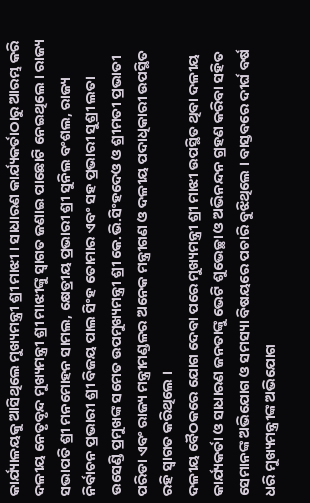କାର୍ଯ୍ୟାଳୟକୁ ଆସିଥିଲେ ମୁଖ୍ୟମନ୍ତ୍ରୀ ଶ୍ରୀ ମାଝୀ । ସାଧାରଣ କାର୍ଯ୍ୟକର୍ତାଠାରୁ ଆରମ୍ଭ କରି ଦଳୀୟ ନେତୃବୃନ୍ଦ ମୁଖ୍ୟମନ୍ତ୍ରୀ ଶ୍ରୀ ମାଝୀଙ୍କୁ ସ୍ୱାଗତ ଜଣାଇ ପାଛୋଟି ନେଇଥିଲେ । ରାଜ୍ୟ ସଭାପତି ଶ୍ରୀ ମନମୋହନ ସାମଲ, କ୍ଷେତ୍ରୀୟ ପ୍ରଭାରୀ ଶ୍ରୀ ସୁନିଲ ବଂଶଲ, ରାଜ୍ୟ ନିର୍ବାଚନ ପ୍ରଭାରୀ ଶ୍ରୀ ବିଜୟ ପାଲ ସିଂହ ତୋମାର ଏବଂ ସହ ପ୍ରଭାରୀ ସୁଶ୍ରୀ ଲତା ଉସେଣ୍ଡି ପ୍ରମୁଖଙ୍କ ସମେତ ଉପମୁଖ୍ୟମନ୍ତ୍ରୀ ଶ୍ରୀ କେ.ଭି.ସିଂହଦେଓ ଓ ଶ୍ରୀମତୀ ପ୍ରଭାତୀ ପରିଡା ଏବଂ ରାଜ୍ୟ ମନ୍ତ୍ରୀମଣ୍ଡଳର ଅନେକ ମନ୍ତ୍ରୀଗଣ ଓ ଦଳୀୟ ପଦାଧିକାରୀ ଉପସ୍ଥିତ ରହି ସ୍ୱାଗତ କରିଥିଲେ ।
ଦଳୀୟ ବୈଠକରେ ଯୋଗ ଦେବା ପରେ ମୁଖ୍ୟମନ୍ତ୍ରୀ ଶ୍ରୀ ମାଝୀ ଉପସ୍ଥିତ ଥିବା ଦଳୀୟ କାର୍ଯ୍ୟକର୍ତା ଓ ସାଧାରଣ ଜନତାଙ୍କୁ ଭେଟି ଶୁଭେଚ୍ଛା ଓ ଅଭିନନ୍ଦନ ଗ୍ରହଣ କରିବା ସହିତ ସେମାନଙ୍କ ଅଭିଯୋଗ ଓ ସମସ୍ୟା ବିଷୟରେ ପଚାରି ବୁଝିଥିଲେ । ବାସ୍ତବରେ ଦୀର୍ଘ ବର୍ଷ ଧରି ମୁଖ୍ୟମନ୍ତ୍ରୀଙ୍କ ଅଭିଯୋଗ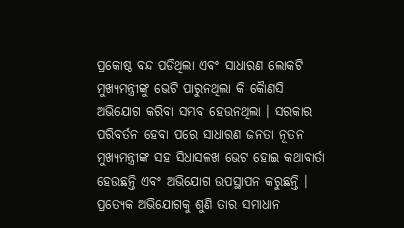ପ୍ରକୋଷ୍ଠ ବନ୍ଦ ପଡିଥିଲା ଏବଂ ସାଧାରଣ ଲୋକଟି ମୁଖ୍ୟମନ୍ତ୍ରୀଙ୍କୁ ଭେଟି ପାରୁନଥିଲା କି କୈାଣସି ଅଭିଯୋଗ କରିବା ସମ୍ଭବ ହେଉନଥିଲା । ସରକାର ପରିବର୍ତନ ହେବା ପରେ ସାଧାରଣ ଜନତା ନୂତନ ମୁଖ୍ୟମନ୍ତ୍ରୀଙ୍କ ସହ ସିଧାସଳଖ ଭେଟ ହୋଇ କଥାବାର୍ତା ହେଉଛନ୍ତି ଏବଂ ଅଭିଯୋଗ ଉପସ୍ଥାପନ କରୁଛନ୍ତି । ପ୍ରତ୍ୟେକ ଅଭିଯୋଗକୁ ଶୁଣି ତାର ସମାଧାନ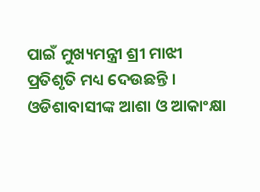ପାଇଁ ମୁଖ୍ୟମନ୍ତ୍ରୀ ଶ୍ରୀ ମାଝୀ ପ୍ରତିଶୃତି ମଧ୍ୟ ଦେଉଛନ୍ତି । ଓଡିଶାବାସୀଙ୍କ ଆଶା ଓ ଆକାଂକ୍ଷା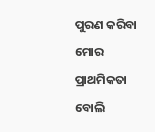ପୁରଣ କରିବା ମୋର ପ୍ରାଥମିକତା ବୋଲି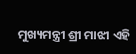ମୁଖ୍ୟମନ୍ତ୍ରୀ ଶ୍ରୀ ମାଝୀ ଏହି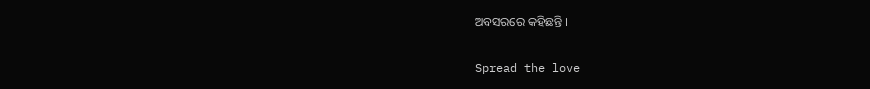ଅବସରରେ କହିଛନ୍ତି ।

Spread the love